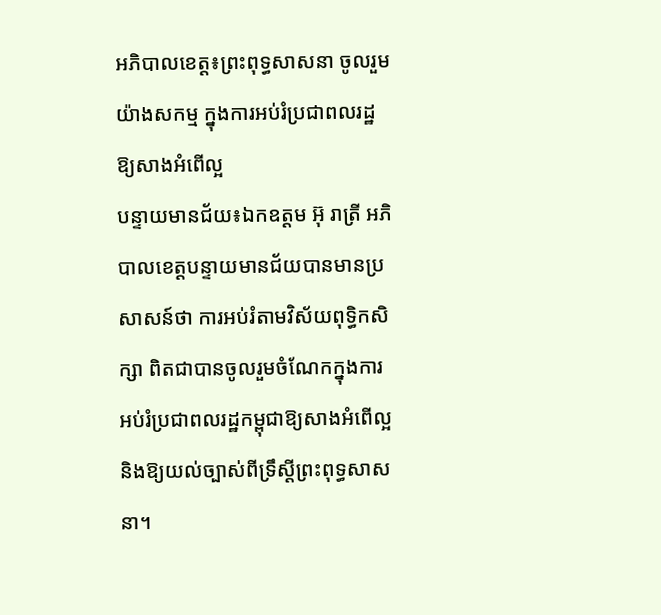អភិបាលខេត្ត៖ព្រះពុទ្ធសាសនា ចូលរួមយ៉ាងសកម្ម ក្នុងការអប់រំប្រជាពលរដ្ឋឱ្យសាងអំពើល្អ
បន្ទាយមានជ័យ៖ឯកឧត្តម អ៊ុ រាត្រី អភិបាលខេត្តបន្ទាយមានជ័យបានមានប្រសាសន៍ថា ការអប់រំតាមវិស័យពុទ្ធិកសិក្សា ពិតជាបានចូលរួមចំណែកក្នុងការអប់រំប្រជាពលរដ្ឋកម្ពុជាឱ្យសាងអំពើល្អ និងឱ្យយល់ច្បាស់ពីទ្រឹស្ដីព្រះពុទ្ធសាសនា។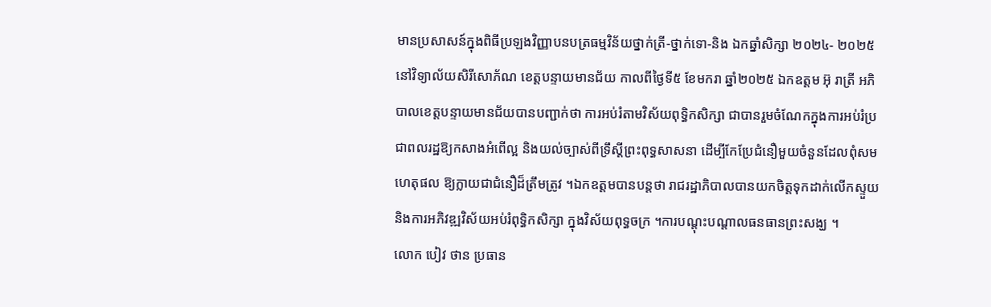មានប្រសាសន៍ក្នុងពិធីប្រឡងវិញ្ញាបនបត្រធម្មវិន័យថ្នាក់ត្រី-ថ្នាក់ទោ-និង ឯកឆ្នាំសិក្សា ២០២៤- ២០២៥ នៅវិទ្យាល័យសិរីសោភ័ណ ខេត្តបន្ទាយមានជ័យ កាលពីថ្ងៃទី៥ ខែមករា ឆ្នាំ២០២៥ ឯកឧត្តម អ៊ុ រាត្រី អភិបាលខេត្តបន្ទាយមានជ័យបានបញ្ជាក់ថា ការអប់រំតាមវិស័យពុទ្ធិកសិក្សា ជាបានរួមចំណែកក្នុងការអប់រំប្រជាពលរដ្ឋឱ្យកសាងអំពើល្អ និងយល់ច្បាស់ពីទ្រឹស្ដីព្រះពុទ្ធសាសនា ដើម្បីកែប្រែជំនឿមួយចំនួនដែលពុំសមហេតុផល ឱ្យក្លាយជាជំនឿដ៏ត្រឹមត្រូវ ។ឯកឧត្តមបានបន្តថា រាជរដ្ឋាភិបាលបានយកចិត្តទុកដាក់លើកស្ទួយ និងការអភិវឌ្ឍវិស័យអប់រំពុទ្ធិកសិក្សា ក្នុងវិស័យពុទ្ធចក្រ ។ការបណ្តុះបណ្តាលធនធានព្រះសង្ឃ ។
លោក បៀវ ថាន ប្រធាន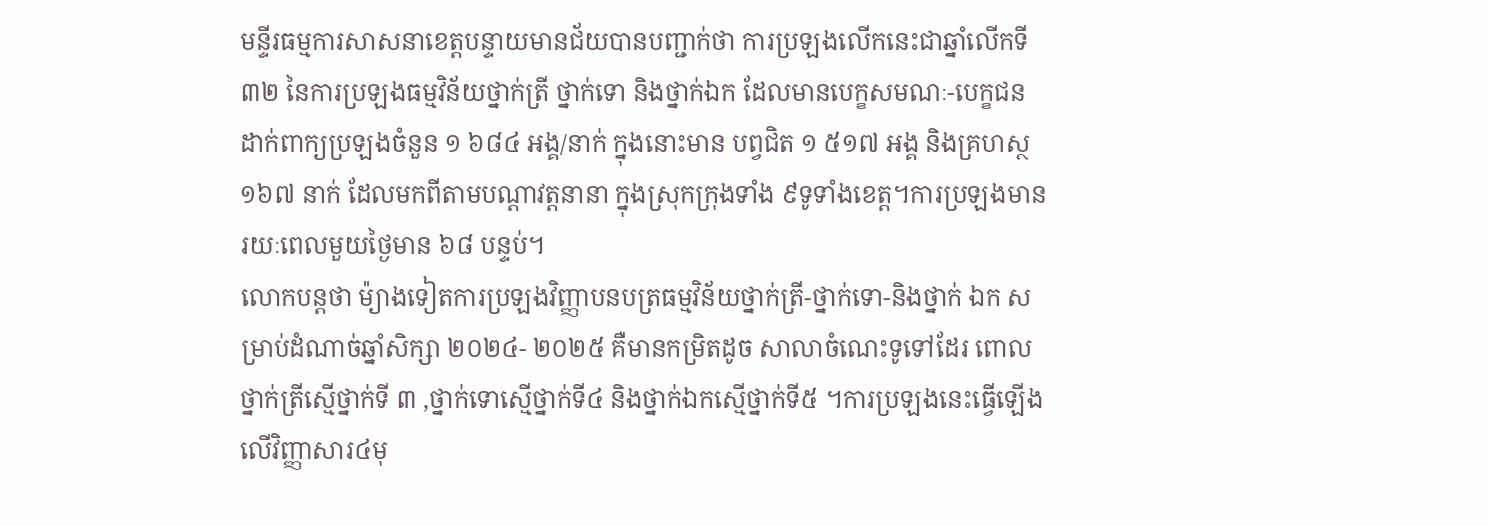មន្ទីរធម្មការសាសនាខេត្តបន្ទាយមានជ័យបានបញ្ជាក់ថា ការប្រឡងលើកនេះជាឆ្នាំលើកទី៣២ នៃការប្រឡងធម្មវិន័យថ្នាក់ត្រី ថ្នាក់ទោ និងថ្នាក់ឯក ដែលមានបេក្ខសមណៈ-បេក្ខជន ដាក់ពាក្យប្រឡងចំនួន ១ ៦៨៤ អង្គ/នាក់ ក្នុងនោះមាន បព្វជិត ១ ៥១៧ អង្គ និងគ្រហស្ថ ១៦៧ នាក់ ដែលមកពីតាមបណ្តាវត្តនានា ក្នុងស្រុកក្រុងទាំង ៩ទូទាំងខេត្ត។ការប្រឡងមានរយៈពេលមួយថ្ងៃមាន ៦៨ បន្ទប់។
លោកបន្តថា ម៉្យាងទៀតការប្រឡងវិញ្ញាបនបត្រធម្មវិន័យថ្នាក់ត្រី-ថ្នាក់ទោ-និងថ្នាក់ ឯក សម្រាប់ដំណាច់ឆ្នាំសិក្សា ២០២៤- ២០២៥ គឺមានកម្រិតដូច សាលាចំណេះទូទៅដែរ ពោលថ្នាក់ត្រីស្មើថ្នាក់ទី ៣ ,ថ្នាក់ទោស្មើថ្នាក់ទី៤ និងថ្នាក់ឯកស្មើថ្នាក់ទី៥ ។ការប្រឡងនេះធ្វើឡើងលើវិញ្ញាសារ៤មុ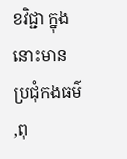ខវិជ្ជា ក្នុងនោះមានប្រជុំកងធម៌ ,ពុ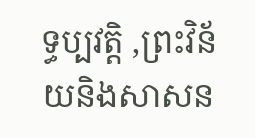ទ្ធប្បវត្តិ ,ព្រះវិន័យនិងសាសន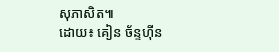សុភាសិត៕
ដោយ៖ គៀន ច័ន្ទហ៊ីន